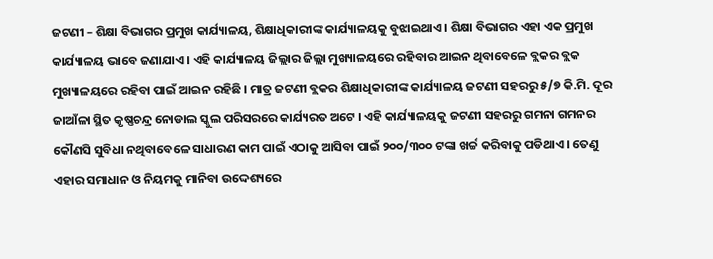ଜଟଣୀ – ଶିକ୍ଷା ବିଭାଗର ପ୍ରମୁଖ କାର୍ଯ୍ୟାଳୟ, ଶିକ୍ଷାଧିକାରୀଙ୍କ କାର୍ଯ୍ୟାଳୟକୁ ବୁଝାଇଥାଏ । ଶିକ୍ଷା ବିଭାଗର ଏହା ଏକ ପ୍ରମୁଖ କାର୍ଯ୍ୟାଳୟ ଭାବେ ଜଣାଯାଏ । ଏହି କାର୍ଯ୍ୟାଳୟ ଜିଲ୍ଲାର ଜିଲ୍ଲା ମୁଖ୍ୟାଳୟରେ ରହିବାର ଆଇନ ଥିବାବେଳେ ବ୍ଲକର ବ୍ଲକ ମୁଖ୍ୟାଳୟରେ ରହିବା ପାଇଁ ଆଇନ ରହିଛି । ମାତ୍ର ଜଟଣୀ ବ୍ଲକର ଶିକ୍ଷାଧିକାରୀଙ୍କ କାର୍ଯ୍ୟାଳୟ ଜଟଣୀ ସହରରୁ ୫/୭ କି.ମି. ଦୂର ଜାଆଁଳା ସ୍ଥିତ କୃଷ୍ଣଚନ୍ଦ୍ର ନୋଡାଲ ସ୍କୁଲ ପରିସରରେ କାର୍ଯ୍ୟରତ ଅଟେ । ଏହି କାର୍ଯ୍ୟାଳୟକୁ ଜଟଣୀ ସହରରୁ ଗମନା ଗମନର କୌଣସି ସୁବିଧା ନଥିବାବେଳେ ସାଧାରଣ କାମ ପାଇଁ ଏଠାକୁ ଆସିବା ପାଇଁ ୨୦୦/୩୦୦ ଟଙ୍କା ଖର୍ଚ୍ଚ କରିବାକୁ ପଡିଥାଏ । ତେଣୁ ଏହାର ସମାଧାନ ଓ ନିୟମକୁ ମାନିବା ଉଦ୍ଦେଶ୍ୟରେ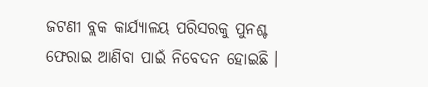ଜଟଣୀ ବ୍ଲକ କାର୍ଯ୍ୟାଳୟ ପରିସରକୁ ପୁନଶ୍ଚ ଫେରାଇ ଆଣିବା ପାଇଁ ନିବେଦନ ହୋଇଛି ।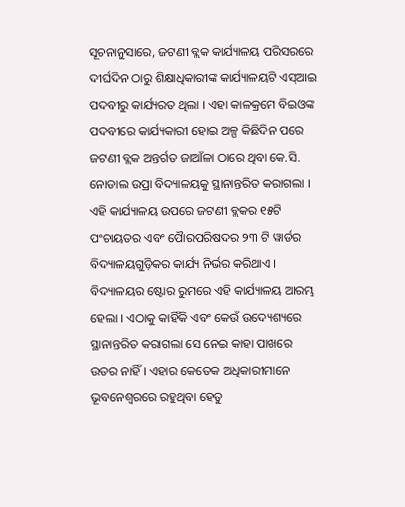ସୂଚନାନୁସାରେ, ଜଟଣୀ ବ୍ଲକ କାର୍ଯ୍ୟାଳୟ ପରିସରରେ ଦୀର୍ଘଦିନ ଠାରୁ ଶିକ୍ଷାଧିକାରୀଙ୍କ କାର୍ଯ୍ୟାଳୟଟି ଏସ୍ଆଇ ପଦବୀରୁ କାର୍ଯ୍ୟରତ ଥିଲା । ଏହା କାଳକ୍ରମେ ବିଇଓଙ୍କ ପଦବୀରେ କାର୍ଯ୍ୟକାରୀ ହୋଇ ଅଳ୍ପ କିଛିଦିନ ପରେ ଜଟଣୀ ବ୍ଲକ ଅନ୍ତର୍ଗତ ଜାଆଁଳା ଠାରେ ଥିବା କେ.ସି. ନୋଡାଲ ଉପ୍ରା ବିଦ୍ୟାଳୟକୁ ସ୍ଥାନାନ୍ତରିତ କରାଗଲା । ଏହି କାର୍ଯ୍ୟାଳୟ ଉପରେ ଜଟଣୀ ବ୍ଲକର ୧୫ଟି ପଂଚାୟତର ଏବଂ ପୈାରପରିଷଦର ୨୩ ଟି ୱାର୍ଡର ବିଦ୍ୟାଳୟଗୁଡ଼ିକର କାର୍ଯ୍ୟ ନିର୍ଭର କରିଥାଏ । ବିଦ୍ୟାଳୟର ଷ୍ଟୋର ରୁମରେ ଏହି କାର୍ଯ୍ୟାଳୟ ଆରମ୍ଭ ହେଲା । ଏଠାକୁ କାହିଁକି ଏବଂ କେଉଁ ଉଦ୍ୟେଶ୍ୟରେ ସ୍ଥାନାନ୍ତରିତ କରାଗଲା ସେ ନେଇ କାହା ପାଖରେ ଉତର ନାହିଁ । ଏହାର କେତେକ ଅଧିକାରୀମାନେ ଭୂବନେଶ୍ୱରରେ ରହୁଥିବା ହେତୁ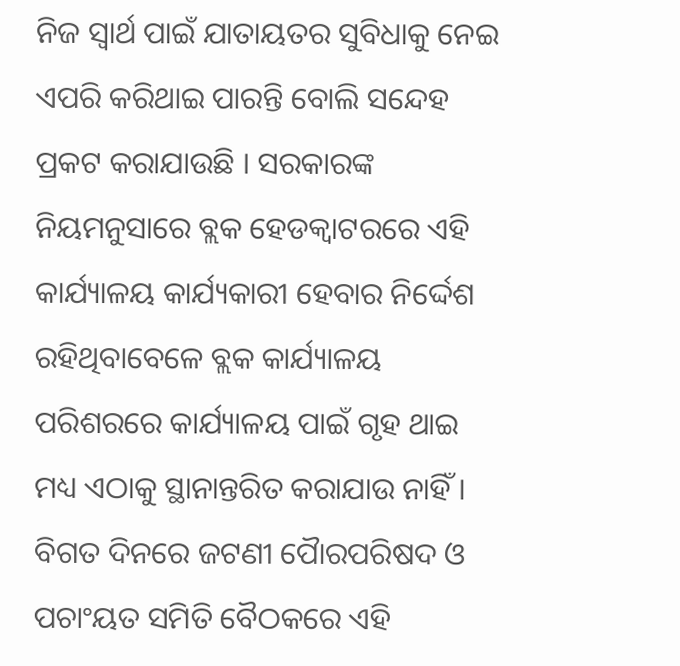ନିଜ ସ୍ୱାର୍ଥ ପାଇଁ ଯାତାୟତର ସୁବିଧାକୁ ନେଇ ଏପରି କରିଥାଇ ପାରନ୍ତି ବୋଲି ସନ୍ଦେହ ପ୍ରକଟ କରାଯାଉଛି । ସରକାରଙ୍କ ନିୟମନୁସାରେ ବ୍ଲକ ହେଡକ୍ୱାଟରରେ ଏହି କାର୍ଯ୍ୟାଳୟ କାର୍ଯ୍ୟକାରୀ ହେବାର ନିର୍ଦ୍ଦେଶ ରହିଥିବାବେଳେ ବ୍ଲକ କାର୍ଯ୍ୟାଳୟ ପରିଶରରେ କାର୍ଯ୍ୟାଳୟ ପାଇଁ ଗୃହ ଥାଇ ମଧ୍ୟ ଏଠାକୁ ସ୍ଥାନାନ୍ତରିତ କରାଯାଉ ନାହିଁ । ବିଗତ ଦିନରେ ଜଟଣୀ ପୈାରପରିଷଦ ଓ ପଚାଂୟତ ସମିତି ବୈଠକରେ ଏହି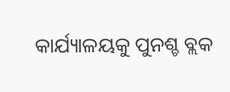କାର୍ଯ୍ୟାଳୟକୁ ପୁନଶ୍ଚ ବ୍ଲକ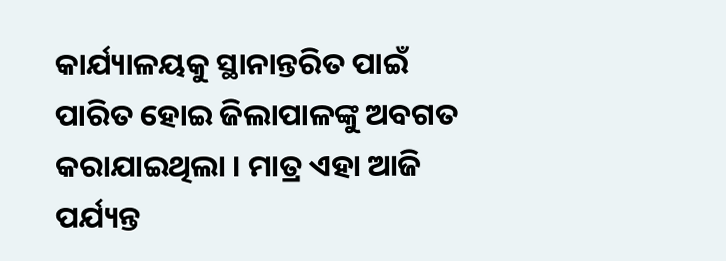କାର୍ଯ୍ୟାଳୟକୁ ସ୍ଥାନାନ୍ତରିତ ପାଇଁ ପାରିତ ହୋଇ ଜିଲାପାଳଙ୍କୁ ଅବଗତ କରାଯାଇଥିଲା । ମାତ୍ର ଏହା ଆଜି ପର୍ଯ୍ୟନ୍ତ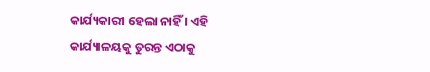କାର୍ଯ୍ୟକାରୀ ହେଲା ନାହିଁ । ଏହି କାର୍ଯ୍ୟାଳୟକୁ ତୁରନ୍ତ ଏଠାକୁ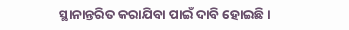ସ୍ଥାନାନ୍ତରିତ କରାଯିବା ପାଇଁ ଦାବି ହୋଇଛି ।